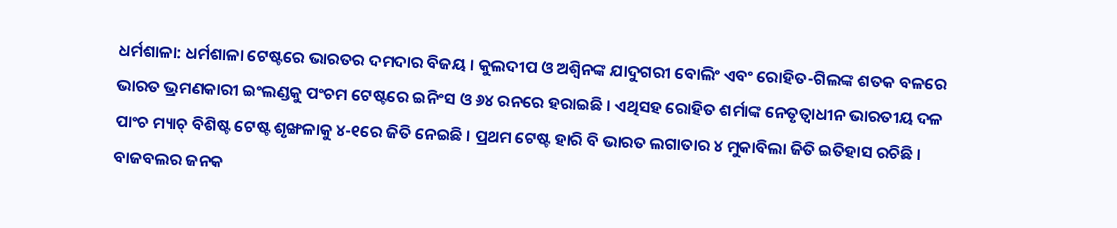ଧର୍ମଶାଳା: ଧର୍ମଶାଳା ଟେଷ୍ଟରେ ଭାରତର ଦମଦାର ବିଜୟ । କୁଲଦୀପ ଓ ଅଶ୍ୱିନଙ୍କ ଯାଦୁଗରୀ ବୋଲିଂ ଏବଂ ରୋହିତ-ଗିଲଙ୍କ ଶତକ ବଳରେ ଭାରତ ଭ୍ରମଣକାରୀ ଇଂଲଣ୍ଡକୁ ପଂଚମ ଟେଷ୍ଟରେ ଇନିଂସ ଓ ୬୪ ରନରେ ହରାଇଛି । ଏଥିସହ ରୋହିତ ଶର୍ମାଙ୍କ ନେତୃତ୍ୱାଧୀନ ଭାରତୀୟ ଦଳ ପାଂଚ ମ୍ୟାଚ୍ ବିଶିଷ୍ଟ ଟେଷ୍ଟ ଶୃଙ୍ଖଳାକୁ ୪-୧ରେ ଜିତି ନେଇଛି । ପ୍ରଥମ ଟେଷ୍ଟ ହାରି ବି ଭାରତ ଲଗାତାର ୪ ମୁକାବିଲା ଜିତି ଇତିହାସ ରଚିଛି । ବାଜବଲର ଜନକ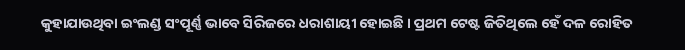କୁହାଯାଉଥିବା ଇଂଲଣ୍ଡ ସଂପୂର୍ଣ୍ଣ ଭାବେ ସିରିଜରେ ଧରାଶାୟୀ ହୋଇଛି । ପ୍ରଥମ ଟେଷ୍ଟ ଜିତିଥିଲେ ହେଁ ଦଳ ରୋହିତ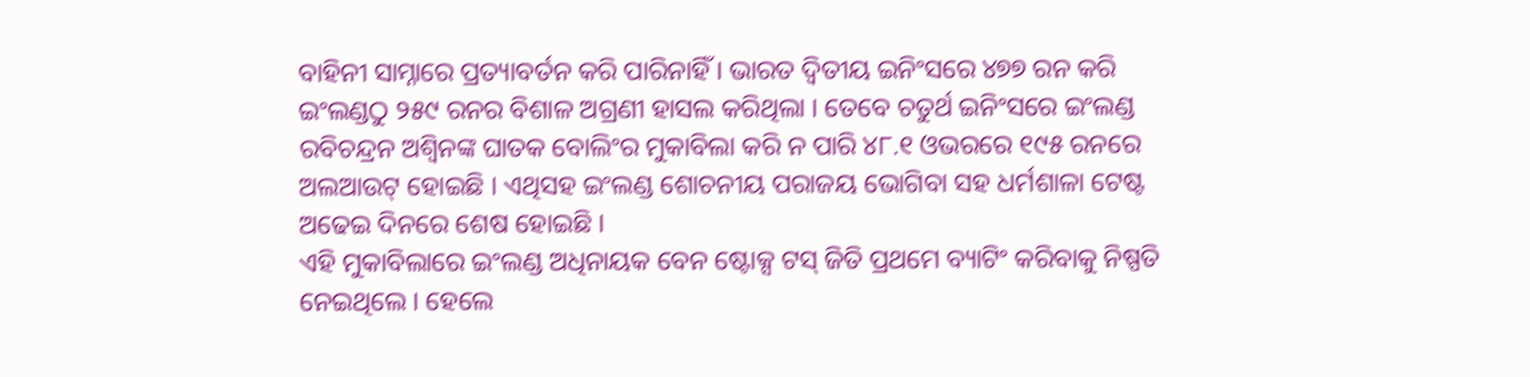ବାହିନୀ ସାମ୍ନାରେ ପ୍ରତ୍ୟାବର୍ତନ କରି ପାରିନାହିଁ । ଭାରତ ଦ୍ୱିତୀୟ ଇନିଂସରେ ୪୭୭ ରନ କରି ଇଂଲଣ୍ଡଠୁ ୨୫୯ ରନର ବିଶାଳ ଅଗ୍ରଣୀ ହାସଲ କରିଥିଲା । ତେବେ ଚତୁର୍ଥ ଇନିଂସରେ ଇଂଲଣ୍ଡ ରବିଚନ୍ଦ୍ରନ ଅଶ୍ୱିନଙ୍କ ଘାତକ ବୋଲିଂର ମୁକାବିଲା କରି ନ ପାରି ୪୮.୧ ଓଭରରେ ୧୯୫ ରନରେ ଅଲଆଉଟ୍ ହୋଇଛି । ଏଥିସହ ଇଂଲଣ୍ଡ ଶୋଚନୀୟ ପରାଜୟ ଭୋଗିବା ସହ ଧର୍ମଶାଳା ଟେଷ୍ଟ ଅଢେଇ ଦିନରେ ଶେଷ ହୋଇଛି ।
ଏହି ମୁକାବିଲାରେ ଇଂଲଣ୍ଡ ଅଧିନାୟକ ବେନ ଷ୍ଟୋକ୍ସ ଟସ୍ ଜିତି ପ୍ରଥମେ ବ୍ୟାଟିଂ କରିବାକୁ ନିଷ୍ପତି ନେଇଥିଲେ । ହେଲେ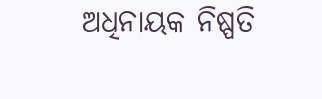ଅଧିନାୟକ ନିଷ୍ପତି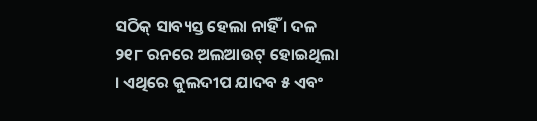ସଠିକ୍ ସାବ୍ୟସ୍ତ ହେଲା ନାହିଁ । ଦଳ ୨୧୮ ରନରେ ଅଲଆଉଟ୍ ହୋଇଥିଲା । ଏଥିରେ କୁଲଦୀପ ଯାଦବ ୫ ଏବଂ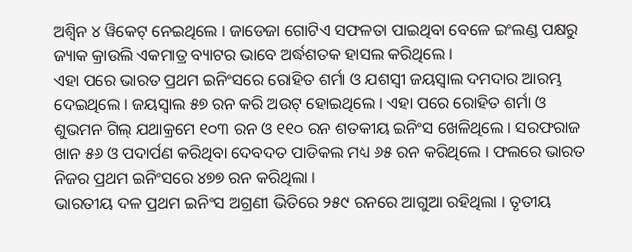ଅଶ୍ୱିନ ୪ ୱିକେଟ୍ ନେଇଥିଲେ । ଜାଡେଜା ଗୋଟିଏ ସଫଳତା ପାଇଥିବା ବେଳେ ଇଂଲଣ୍ଡ ପକ୍ଷରୁ ଜ୍ୟାକ କ୍ରାଉଲି ଏକମାତ୍ର ବ୍ୟାଟର ଭାବେ ଅର୍ଦ୍ଧଶତକ ହାସଲ କରିଥିଲେ ।
ଏହା ପରେ ଭାରତ ପ୍ରଥମ ଇନିଂସରେ ରୋହିତ ଶର୍ମା ଓ ଯଶସ୍ୱୀ ଜୟସ୍ୱାଲ ଦମଦାର ଆରମ୍ଭ ଦେଇଥିଲେ । ଜୟସ୍ୱାଲ ୫୭ ରନ କରି ଅଉଟ୍ ହୋଇଥିଲେ । ଏହା ପରେ ରୋହିତ ଶର୍ମା ଓ ଶୁଭମନ ଗିଲ୍ ଯଥାକ୍ରମେ ୧୦୩ ରନ ଓ ୧୧୦ ରନ ଶତକୀୟ ଇନିଂସ ଖେଳିଥିଲେ । ସରଫରାଜ ଖାନ ୫୬ ଓ ପଦାର୍ପଣ କରିଥିବା ଦେବଦତ ପାଡିକଲ ମଧ୍ୟ ୬୫ ରନ କରିଥିଲେ । ଫଲରେ ଭାରତ ନିଜର ପ୍ରଥମ ଇନିଂସରେ ୪୭୭ ରନ କରିଥିଲା ।
ଭାରତୀୟ ଦଳ ପ୍ରଥମ ଇନିଂସ ଅଗ୍ରଣୀ ଭିତିରେ ୨୫୯ ରନରେ ଆଗୁଆ ରହିଥିଲା । ତୃତୀୟ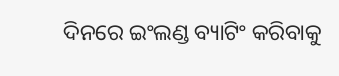ଦିନରେ ଇଂଲଣ୍ଡ ବ୍ୟାଟିଂ କରିବାକୁ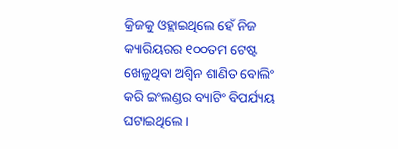କ୍ରିଜକୁ ଓହ୍ଲାଇଥିଲେ ହେଁ ନିଜ କ୍ୟାରିୟରର ୧୦୦ତମ ଟେଷ୍ଟ ଖେଳୁଥିବା ଅଶ୍ୱିନ ଶାଣିତ ବୋଲିଂ କରି ଇଂଲଣ୍ଡର ବ୍ୟାଟିଂ ବିପର୍ଯ୍ୟୟ ଘଟାଇଥିଲେ ।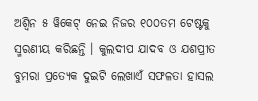ଅଶ୍ୱିନ ୫ ୱିକେଟ୍ ନେଇ ନିଜର ୧୦୦ତମ ଟେଷ୍ଟକୁ ସ୍ମରଣୀୟ କରିଛନ୍ତି । କୁଲଦୀପ ଯାଦବ ଓ ଯଶପ୍ରୀତ ବୁମରା ପ୍ରତ୍ୟେକ ଦୁଇଟି ଲେଖାଏଁ ସଫଳତା ହାସଲ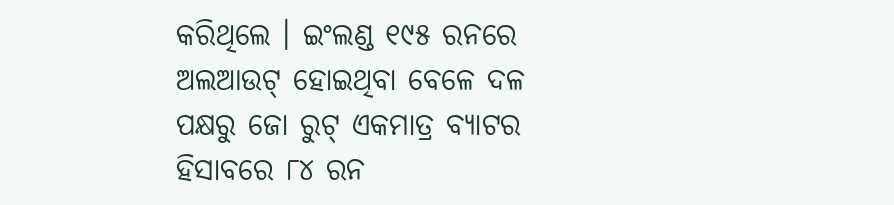କରିଥିଲେ । ଇଂଲଣ୍ଡ ୧୯୫ ରନରେ ଅଲଆଉଟ୍ ହୋଇଥିବା ବେଳେ ଦଳ ପକ୍ଷରୁ ଜୋ ରୁଟ୍ ଏକମାତ୍ର ବ୍ୟାଟର ହିସାବରେ ୮୪ ରନ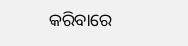କରିବାରେ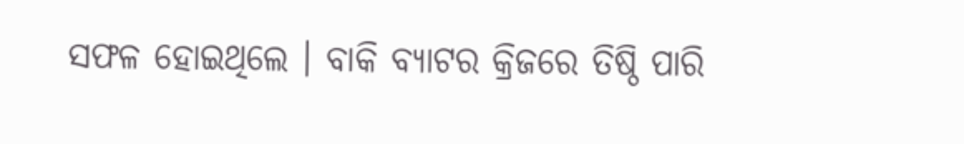ସଫଳ ହୋଇଥିଲେ । ବାକି ବ୍ୟାଟର କ୍ରିଜରେ ତିଷ୍ଠି ପାରି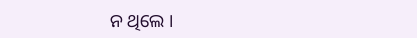ନ ଥିଲେ ।